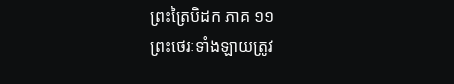ព្រះត្រៃបិដក ភាគ ១១
ព្រះថេរៈទាំងឡាយត្រូវ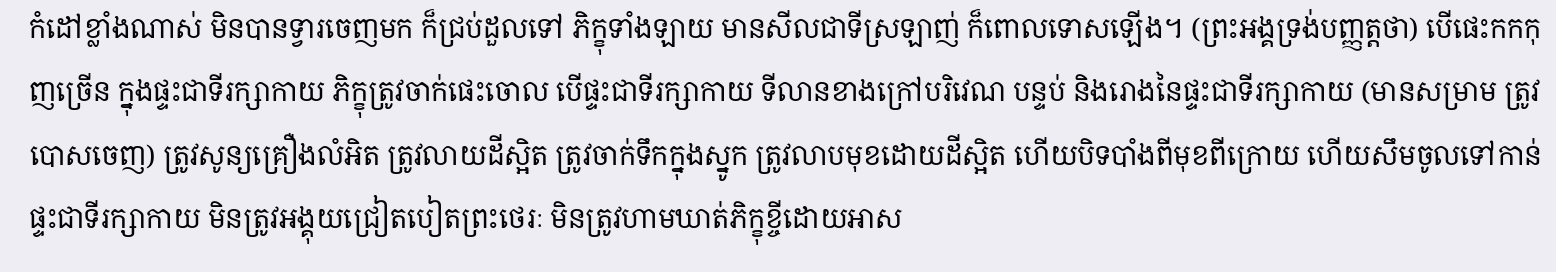កំដៅខ្លាំងណាស់ មិនបានទ្វារចេញមក ក៏ជ្រប់ដួលទៅ ភិក្ខុទាំងឡាយ មានសីលជាទីស្រឡាញ់ ក៏ពោលទោសឡើង។ (ព្រះអង្គទ្រង់បញ្ញត្តថា) បើផេះកកកុញច្រើន ក្នុងផ្ទះជាទីរក្សាកាយ ភិក្ខុត្រូវចាក់ផេះចោល បើផ្ទះជាទីរក្សាកាយ ទីលានខាងក្រៅបរិវេណ បន្ទប់ និងរោងនៃផ្ទះជាទីរក្សាកាយ (មានសម្រាម ត្រូវបោសចេញ) ត្រូវសូន្យគ្រឿងលំអិត ត្រូវលាយដីស្អិត ត្រូវចាក់ទឹកក្នុងស្នូក ត្រូវលាបមុខដោយដីស្អិត ហើយបិទបាំងពីមុខពីក្រោយ ហើយសឹមចូលទៅកាន់ផ្ទះជាទីរក្សាកាយ មិនត្រូវអង្គុយជ្រៀតបៀតព្រះថេរៈ មិនត្រូវហាមឃាត់ភិក្ខុខ្ចីដោយអាស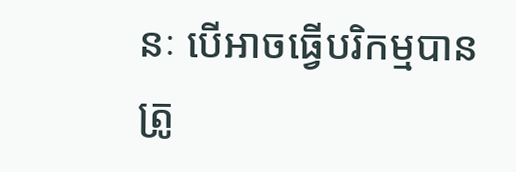នៈ បើអាចធ្វើបរិកម្មបាន ត្រូ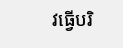វធ្វើបរិ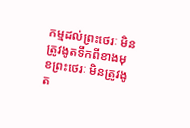កម្មដល់ព្រះថេរៈ មិនត្រូវងូតទឹកពីខាងមុខព្រះថេរៈ មិនត្រូវងូត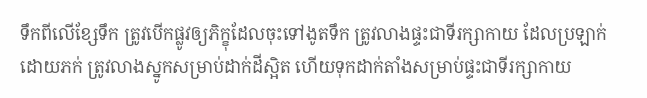ទឹកពីលើខ្សែទឹក ត្រូវបើកផ្លូវឲ្យភិក្ខុដែលចុះទៅងូតទឹក ត្រូវលាងផ្ទះជាទីរក្សាកាយ ដែលប្រឡាក់ដោយភក់ ត្រូវលាងស្នូកសម្រាប់ដាក់ដីស្អិត ហើយទុកដាក់តាំងសម្រាប់ផ្ទះជាទីរក្សាកាយ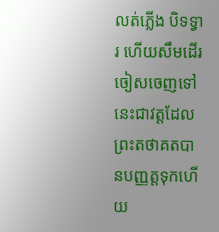លត់ភ្លើង បិទទ្វារ ហើយសឹមដើរចៀសចេញទៅ នេះជាវត្តដែលព្រះតថាគតបានបញ្ញត្តទុកហើយ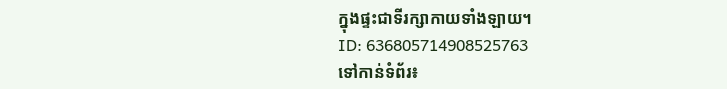ក្នុងផ្ទះជាទីរក្សាកាយទាំងឡាយ។
ID: 636805714908525763
ទៅកាន់ទំព័រ៖